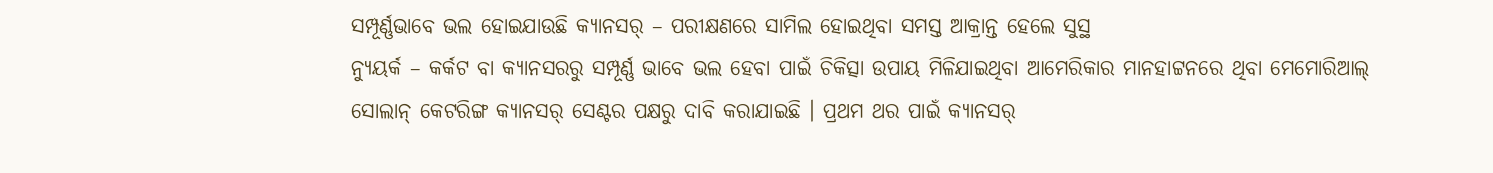ସମ୍ପୂର୍ଣ୍ଣଭାବେ ଭଲ ହୋଇଯାଉଛି କ୍ୟାନସର୍ – ପରୀକ୍ଷଣରେ ସାମିଲ ହୋଇଥିବା ସମସ୍ତ ଆକ୍ରାନ୍ତ ହେଲେ ସୁସ୍ଥ
ନ୍ୟୁୟର୍କ – କର୍କଟ ବା କ୍ୟାନସରରୁ ସମ୍ପୂର୍ଣ୍ଣ ଭାବେ ଭଲ ହେବା ପାଇଁ ଚିକିତ୍ସା ଉପାୟ ମିଳିଯାଇଥିବା ଆମେରିକାର ମାନହାଟ୍ଟନରେ ଥିବା ମେମୋରିଆଲ୍ ସୋଲାନ୍ କେଟରିଙ୍ଗ କ୍ୟାନସର୍ ସେଣ୍ଟର ପକ୍ଷରୁ ଦାବି କରାଯାଇଛି । ପ୍ରଥମ ଥର ପାଇଁ କ୍ୟାନସର୍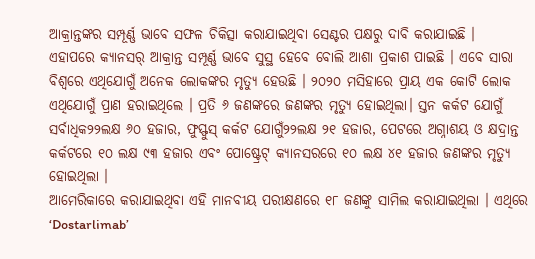ଆକ୍ରାନ୍ତଙ୍କର ସମ୍ପୂର୍ଣ୍ଣ ଭାବେ ସଫଳ ଚିକିତ୍ସା କରାଯାଇଥିବା ସେଣ୍ଟର ପକ୍ଷରୁ ଦାବି କରାଯାଇଛି ।
ଏହାପରେ କ୍ୟାନସର୍ ଆକ୍ରାନ୍ତ ସମ୍ପୂର୍ଣ୍ଣ ଭାବେ ସୁସ୍ଥ ହେବେ ବୋଲି ଆଶା ପ୍ରକାଶ ପାଇଛି । ଏବେ ସାରା ବିଶ୍ୱରେ ଏଥିଯୋଗୁଁ ଅନେକ ଲୋକଙ୍କର ମୃତ୍ୟୁ ହେଉଛି । ୨୦୨୦ ମସିହାରେ ପ୍ରାୟ ଏକ କୋଟି ଲୋକ ଏଥିଯୋଗୁଁ ପ୍ରାଣ ହରାଇଥିଲେ । ପ୍ରତି ୬ ଜଣଙ୍କରେ ଜଣଙ୍କର ମୃତ୍ୟୁ ହୋଇଥିଲା। ସ୍ତନ କର୍କଟ ଯୋଗୁଁ ସର୍ବାଧିକ୨୨ଲକ୍ଷ ୬୦ ହଜାର, ଫୁସ୍ଫୁସ୍ କର୍କଟ ଯୋଗୁଁ୨୨ଲକ୍ଷ ୨୧ ହଜାର, ପେଟରେ ଅଗ୍ନାଶୟ ଓ କ୍ଷଦ୍ରାନ୍ତ କର୍କଟରେ ୧୦ ଲକ୍ଷ ୯୩ ହଜାର ଏବଂ ପୋଷ୍ଟ୍ରେଟ୍ କ୍ୟାନସରରେ ୧୦ ଲକ୍ଷ ୪୧ ହଜାର ଜଣଙ୍କର ମୃତ୍ୟୁ ହୋଇଥିଲା ।
ଆମେରିକାରେ କରାଯାଇଥିବା ଏହି ମାନବୀୟ ପରୀକ୍ଷଣରେ ୧୮ ଜଣଙ୍କୁ ସାମିଲ କରାଯାଇଥିଲା । ଏଥିରେ ‘Dostarlimab’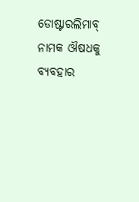ଡୋଷ୍ଟାରଲିମାବ୍ ନାମକ ଔଷଧକୁ ବ୍ୟବହାର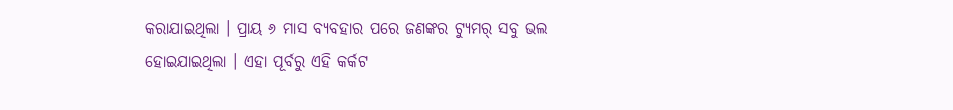କରାଯାଇଥିଲା । ପ୍ରାୟ ୬ ମାସ ବ୍ୟବହାର ପରେ ଜଣଙ୍କର ଟ୍ୟୁମର୍ ସବୁ ଭଲ ହୋଇଯାଇଥିଲା । ଏହା ପୂର୍ବରୁ ଏହି କର୍କଟ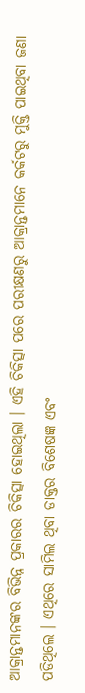ଆକ୍ରାନ୍ତମାନଙ୍କର ବିଭିନ୍ନ ପ୍ରକାରର ଚିକିତ୍ସା ହୋଇଥିଲା । ଏହି ଚିକିତ୍ସା ପରେ ପରୀକ୍ଷଣରୁ ଆକ୍ରାନ୍ତମାନେ କର୍କଟରୁ ମୁକ୍ତି ପାଇଥିବା ଜଣା ପଡିଥିଲେ । ଏଥିରେ ସାମିଲ ଥିବା ଡାକ୍ତର ବିଶେଷଜ୍ଞ ଏବଂ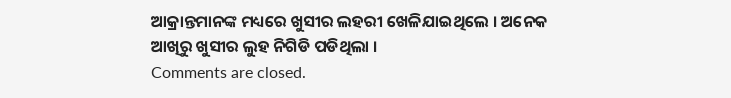ଆକ୍ରାନ୍ତମାନଙ୍କ ମଧ୍ୟରେ ଖୁସୀର ଲହରୀ ଖେଳିଯାଇଥିଲେ । ଅନେକ ଆଖିରୁ ଖୁସୀର ଲୁହ ନିଗିଡି ପଡିଥିଲା ।
Comments are closed.